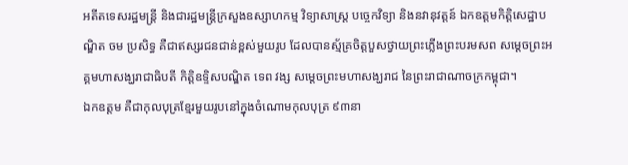អតីតទេសរដ្ឋមន្រ្តី និងជារដ្ឋមន្រ្តីក្រសួងឧស្សាហកម្ម វិទ្យាសាស្រ្ត បច្ចេកវិទ្យា និងនវានុវត្តន៍ ឯកឧត្តមកិត្តិសេដ្ឋាបណ្ឌិត ចម ប្រសិទ្ធ គឺជាឥស្សរជនជាន់ខ្ពស់មួយរូប ដែលបានស្ម័គ្រចិត្តបួសថ្វាយព្រះភ្លើងព្រះបរមសព សម្តេចព្រះអគ្គមហាសង្ឃរាជាធិបតី កិត្តិឧទ្ទិសបណ្ឌិត ទេព វង្ស សម្តេចព្រះមហាសង្ឃរាជ នៃព្រះរាជាណាចក្រកម្ពុជា។
ឯកឧត្តម គឺជាកុលបុត្រខ្មែរមួយរូបនៅក្នុងចំណោមកុលបុត្រ ៩៣នា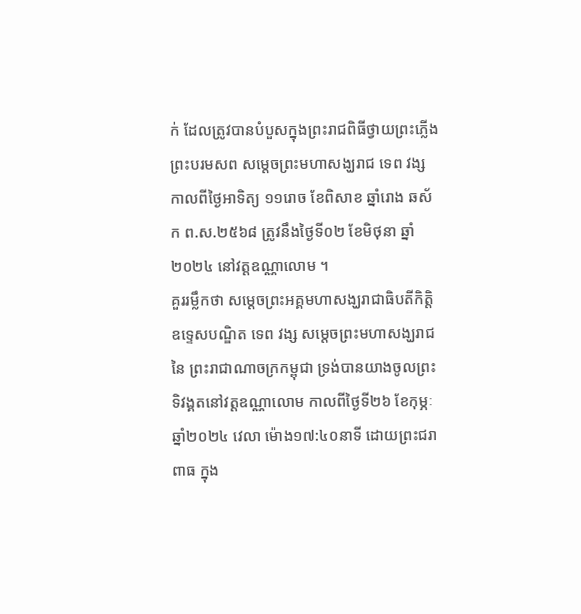ក់ ដែលត្រូវបានបំបួសក្នុងព្រះរាជពិធីថ្វាយព្រះភ្លើង ព្រះបរមសព សម្តេចព្រះមហាសង្ឃរាជ ទេព វង្ស កាលពីថ្ងៃអាទិត្យ ១១រោច ខែពិសាខ ឆ្នាំរោង ឆស័ក ព.ស.២៥៦៨ ត្រូវនឹងថ្ងៃទី០២ ខែមិថុនា ឆ្នាំ២០២៤ នៅវត្តឧណ្ណាលោម ។
គួររម្លឹកថា សម្តេចព្រះអគ្គមហាសង្ឃរាជាធិបតីកិត្តិឧទ្ទេសបណ្ឌិត ទេព វង្ស សម្តេចព្រះមហាសង្ឃរាជនៃ ព្រះរាជាណាចក្រកម្ពុជា ទ្រង់បានយាងចូលព្រះទិវង្គតនៅវត្តឧណ្ណាលោម កាលពីថ្ងៃទី២៦ ខែកុម្ភៈ ឆ្នាំ២០២៤ វេលា ម៉ោង១៧:៤០នាទី ដោយព្រះជរាពាធ ក្នុង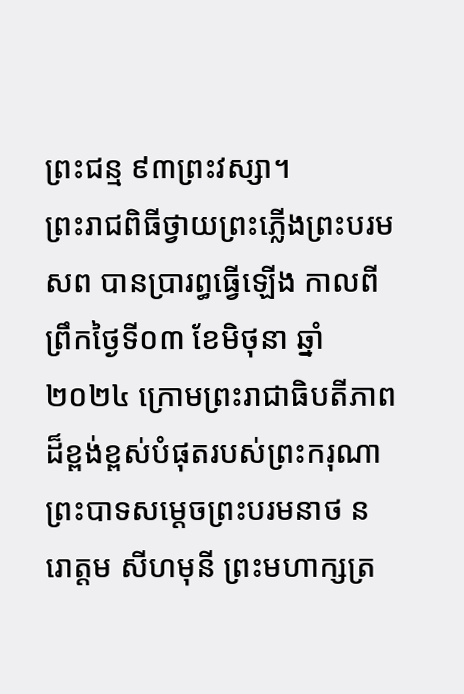ព្រះជន្ម ៩៣ព្រះវស្សា។
ព្រះរាជពិធីថ្វាយព្រះភ្លើងព្រះបរមសព បានប្រារព្ធធ្វើឡើង កាលពីព្រឹកថ្ងៃទី០៣ ខែមិថុនា ឆ្នាំ២០២៤ ក្រោមព្រះរាជាធិបតីភាពដ៏ខ្ពង់ខ្ពស់បំផុតរបស់ព្រះករុណា ព្រះបាទសម្ដេចព្រះបរមនាថ នរោត្តម សីហមុនី ព្រះមហាក្សត្រ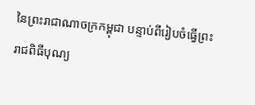នៃព្រះរាជាណាចក្រកម្ពុជា បន្ទាប់ពីរៀបចំធ្វើព្រះរាជពិធីបុណ្យ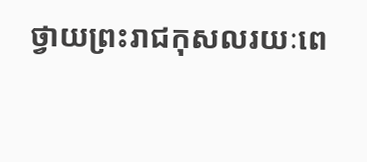ថ្វាយព្រះរាជកុសលរយៈពេ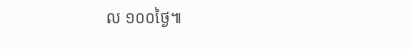ល ១០០ថ្ងៃ៕